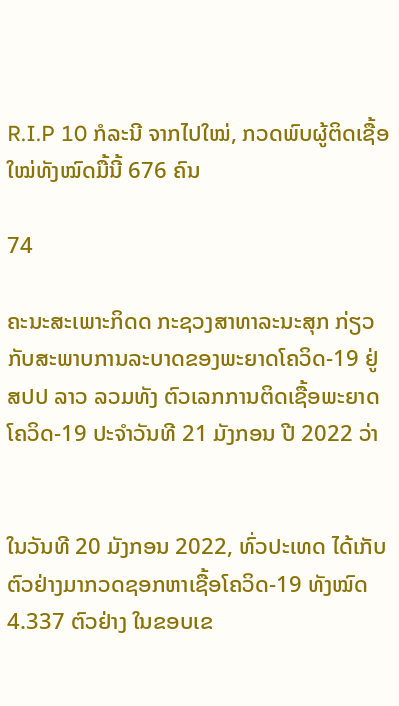R.I.P 10 ກໍລະນີ ຈາກໄປໃໝ່, ກວດພົບຜູ້ຕິດເຊື້ອໃໝ່ທັງໝົດມື້ນີ້ 676 ຄົນ

74

ຄະນະສະເພາະກິດດ ກະຊວງສາທາລະນະສຸກ ກ່ຽວກັບສະພາບການລະບາດຂອງພະຍາດໂຄວິດ-19 ຢູ່ ສປປ ລາວ ລວມທັງ ຕົວເລກການຕິດເຊື້ອພະຍາດ ໂຄວິດ-19 ປະຈໍາວັນທີ 21 ມັງກອນ ປີ 2022 ວ່າ


ໃນວັນທີ 20 ມັງກອນ 2022, ທົ່ວປະເທດ ໄດ້ເກັບຕົວຢ່າງມາກວດຊອກຫາເຊື້ອໂຄວິດ-19 ທັງໝົດ 4.337 ຕົວຢ່າງ ໃນຂອບເຂ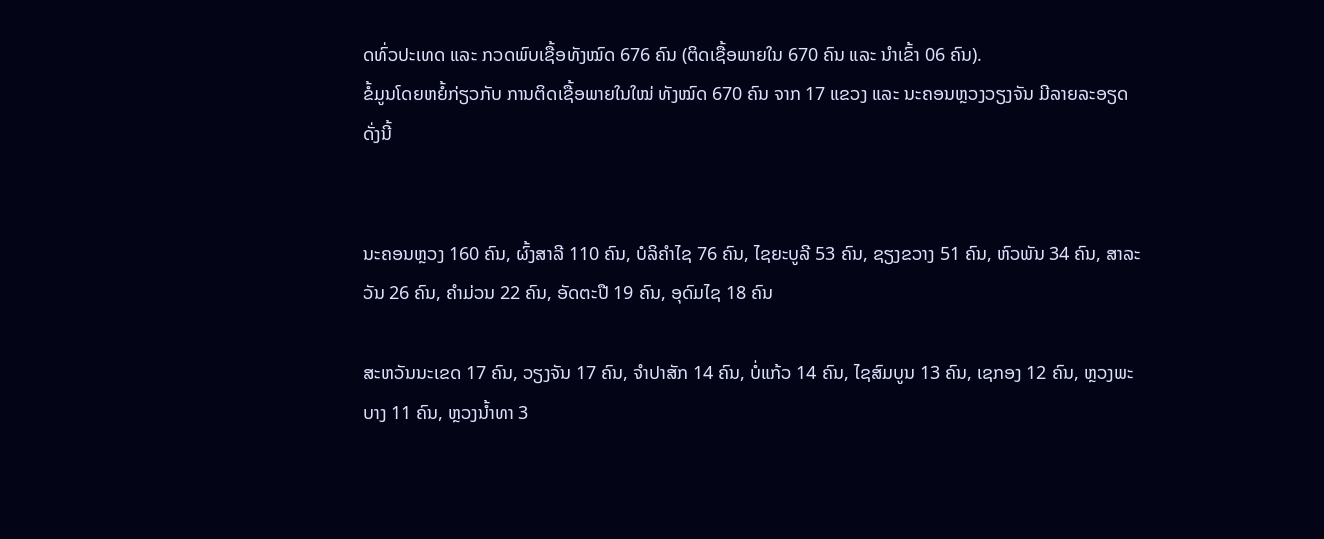ດທົ່ວປະເທດ ແລະ ກວດພົບເຊື້ອທັງໝົດ 676 ຄົນ (ຕິດເຊື້ອພາຍໃນ 670 ຄົນ ແລະ ນໍາເຂົ້າ 06 ຄົນ).
ຂໍ້ມູນໂດຍຫຍໍ້ກ່ຽວກັບ ການຕິດເຊື້ອພາຍໃນໃໝ່ ທັງໝົດ 670 ຄົນ ຈາກ 17 ແຂວງ ແລະ ນະຄອນຫຼວງວຽງຈັນ ມີລາຍລະອຽດ ດັ່ງນີ້


ນະຄອນຫຼວງ 160 ຄົນ, ຜົ້ງສາລີ 110 ຄົນ, ບໍລິຄຳໄຊ 76 ຄົນ, ໄຊຍະບູລີ 53 ຄົນ, ຊຽງຂວາງ 51 ຄົນ, ຫົວພັນ 34 ຄົນ, ສາລະວັນ 26 ຄົນ, ຄຳມ່ວນ 22 ຄົນ, ອັດຕະປື 19 ຄົນ, ອຸດົມໄຊ 18 ຄົນ

ສະຫວັນນະເຂດ 17 ຄົນ, ວຽງຈັນ 17 ຄົນ, ຈຳປາສັກ 14 ຄົນ, ບໍ່ແກ້ວ 14 ຄົນ, ໄຊສົມບູນ 13 ຄົນ, ເຊກອງ 12 ຄົນ, ຫຼວງພະບາງ 11 ຄົນ, ຫຼວງນ້ຳທາ 3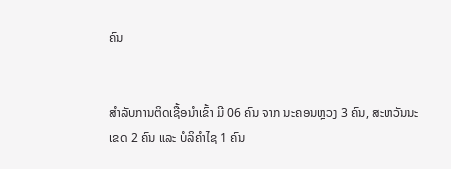ຄົນ


ສໍາລັບການຕິດເຊື້ອນໍາເຂົ້າ ມີ 06 ຄົນ ຈາກ ນະຄອນຫຼວງ 3 ຄົນ, ສະຫວັນນະເຂດ 2 ຄົນ ແລະ ບໍລິຄຳໄຊ 1 ຄົນ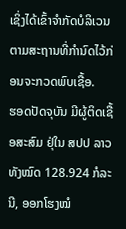ເຊິ່ງໄດ້ເຂົ້າຈຳກັດບໍລິເວນຕາມສະຖານທີ່ກຳນົດໄວ້ກ່ອນຈະກວດພົບເຊື້ອ.
ຮອດປັດຈຸບັນ ມີຜູ້ຕິດເຊື້ອສະສົມ ຢຸ່ໃນ ສປປ ລາວ ທັງໝົດ 128.924 ກໍລະນີ, ອອກໂຮງໝໍ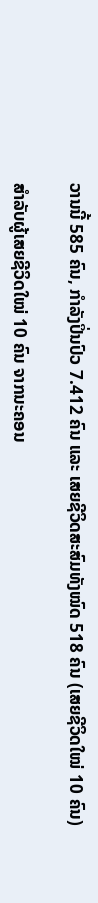ວານນີ້ 585 ຄົນ, ກຳລັງປິ່ນປົວ 7.412 ຄົນ ແລະ ເສຍຊີວິດສະສົມທັງໝົດ 518 ຄົນ (ເສຍຊີວິດໃໝ່ 10 ຄົນ)

ສຳລັບຜູ້ເສຍຊີວິດໃໝ່ 10 ຄົນ ຈາກນະຄອນ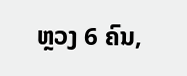ຫຼວງ 6 ຄົນ,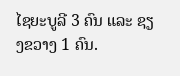ໄຊຍະບູລີ 3 ຄົນ ແລະ ຊຽງຂວາງ 1 ຄົນ.